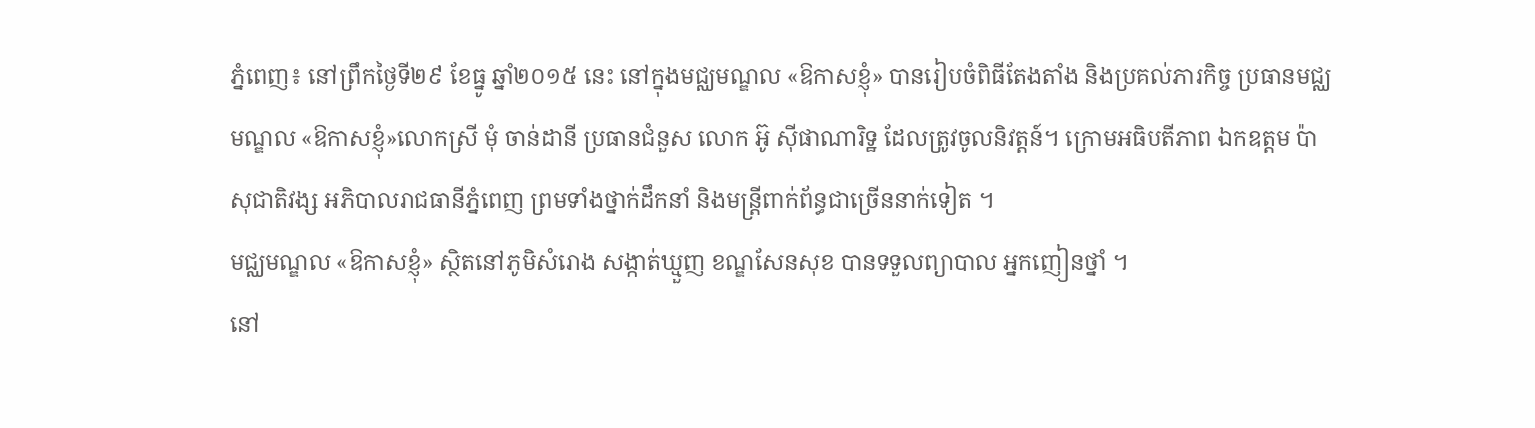ភ្នំពេញ៖ នៅព្រឹកថ្ងៃទី២៩ ខែធ្នូ ឆ្នាំ២០១៥ នេះ នៅក្នុងមជ្ឈមណ្ឌល «ឱកាសខ្ញុំ» បានរៀបចំពិធីតែងតាំង និងប្រគល់ភារកិច្ច ប្រធានមជ្ឈមណ្ឌល «ឱកាសខ្ញុំ»លោកស្រី មុំ ចាន់ដានី ប្រធានជំនួស លោក អ៊ូ សុីផាណារិទ្ឋ ដែលត្រូវចូលនិវត្តន៍។ ក្រោមអធិបតីភាព ឯកឧត្ដម ប៉ា សុជាតិវង្ស អភិបាលរាជធានីភ្នំពេញ ព្រមទាំងថ្នាក់ដឹកនាំ និងមន្រ្តីពាក់ព័ន្ធជាច្រើននាក់ទៀត ។
មជ្ឈមណ្ឌល «ឱកាសខ្ញុំ» ស្ថិតនៅភូមិសំរោង សង្កាត់ឃ្មួញ ខណ្ឌសែនសុខ បានទទួលព្យាបាល អ្នកញៀនថ្នាំ ។
នៅ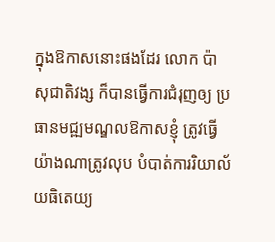ក្នុងឱកាសនោះផងដែរ លោក ប៉ា សុជាតិវង្ស ក៏បានធ្វើការជំរុញឲ្យ ប្រធានមជ្ឍមណ្ឌលឱកាសខ្ញុំ ត្រូវធ្វើយ៉ាងណាត្រូវលុប បំបាត់ការរិយាល័យធិតេយ្យ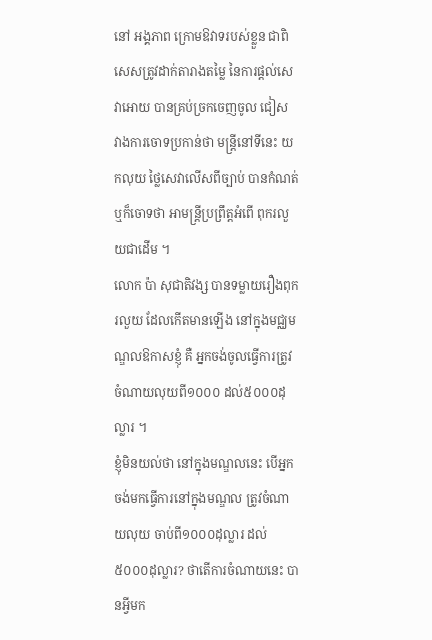នៅ អង្គភាព ក្រោមឱវាទរបស់ខ្លួន ជាពិសេសត្រូវដាក់តារាងតម្លៃ នៃការផ្ដល់សេវាអោយ បានគ្រប់ច្រកចេញចូល ជៀស វាងការចោទប្រកាន់ថា មន្រ្ដីនៅទីនេះ យកលុយ ថ្លៃសេវាលើសពីច្បាប់ បានកំណត់ឬក៏ចោទថា អាមន្រ្ដីប្រព្រឹត្តអំពើ ពុករលួយជាដើម ។
លោក ប៉ា សុជាតិវង្ស បានទម្លាយរឿងពុករលួយ ដែលកើតមានឡើង នៅក្នុងមជ្ឈមណ្ឌលឱកាសខ្ញុំ គឺ អ្នកចង់ចូលធ្វើការត្រូវចំណាយលុយពី១០០០ ដល់៥០០០ដុល្លារ ។
ខ្ញុំមិនយល់ថា នៅក្នុងមណ្ឌលនេះ បើអ្នកចង់មកធ្វើការនៅក្នុងមណ្ឌល ត្រូវចំណាយលុយ ចាប់ពី១០០០ដុល្លារ ដល់ ៥០០០ដុល្លារ? ថាតើការចំណាយនេះ បានអ្វីមក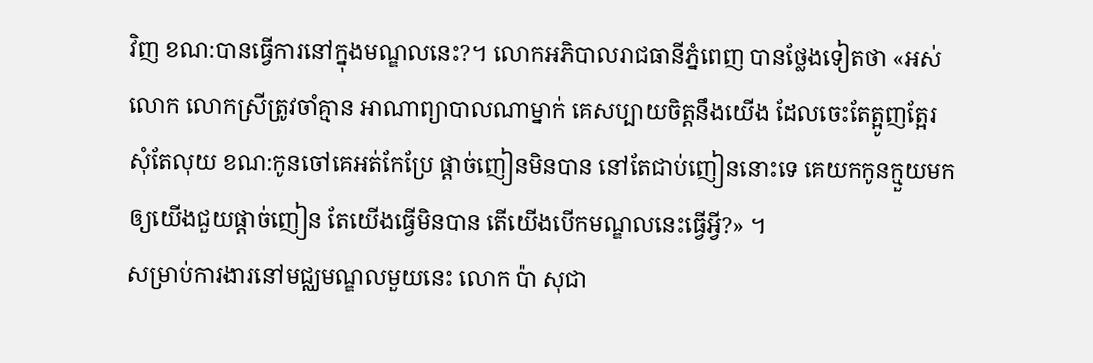វិញ ខណ:បានធ្វើការនៅក្នុងមណ្ឌលនេះ?។ លោកអភិបាលរាជធានីភ្នំពេញ បានថ្លែងទៀតថា «អស់លោក លោកស្រីត្រូវចាំគ្មាន អាណាព្យាបាលណាម្នាក់ គេសប្បាយចិត្តនឹងយើង ដែលចេះតែត្អូញត្អែរ សុំតែលុយ ខណ:កូនចៅគេអត់កែប្រែ ផ្តាច់ញៀនមិនបាន នៅតែជាប់ញៀននោះទេ គេយកកូនក្មួយមកឲ្យយើងជួយផ្តាច់ញៀន តែយើងធ្វើមិនបាន តើយើងបើកមណ្ឌលនេះធ្វើអ្វី?» ។
សម្រាប់ការងារនៅមជ្ឈមណ្ឌលមួយនេះ លោក ប៉ា សុជា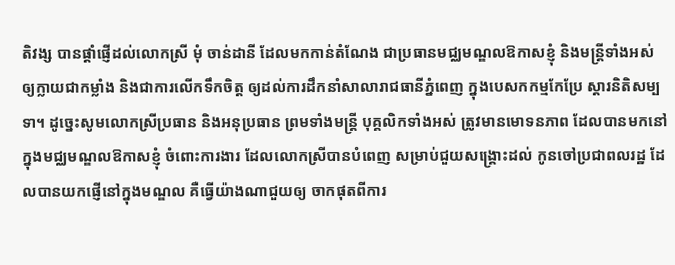តិវង្ស បានផ្តាំផ្ញើដល់លោកស្រី មុំ ចាន់ដានី ដែលមកកាន់តំណែង ជាប្រធានមជ្ឈមណ្ឌលឱកាសខ្ញុំ និងមន្ត្រីទាំងអស់ ឲ្យក្លាយជាកម្លាំង និងជាការលើកទឹកចិត្ត ឲ្យដល់ការដឹកនាំសាលារាជធានីភ្នំពេញ ក្នុងបេសកកម្មកែប្រែ ស្តារនិតិសម្បទា។ ដូច្នេះសូមលោកស្រីប្រធាន និងអនុប្រធាន ព្រមទាំងមន្ត្រី បុគ្គលិកទាំងអស់ ត្រូវមានមោទនភាព ដែលបានមកនៅក្នុងមជ្ឈមណ្ឌលឱកាសខ្ញុំ ចំពោះការងារ ដែលលោកស្រីបានបំពេញ សម្រាប់ជួយសង្គ្រោះដល់ កូនចៅប្រជាពលរដ្ឋ ដែលបានយកផ្ញើនៅក្នុងមណ្ឌល គឺធ្វើយ៉ាងណាជួយឲ្យ ចាកផុតពីការ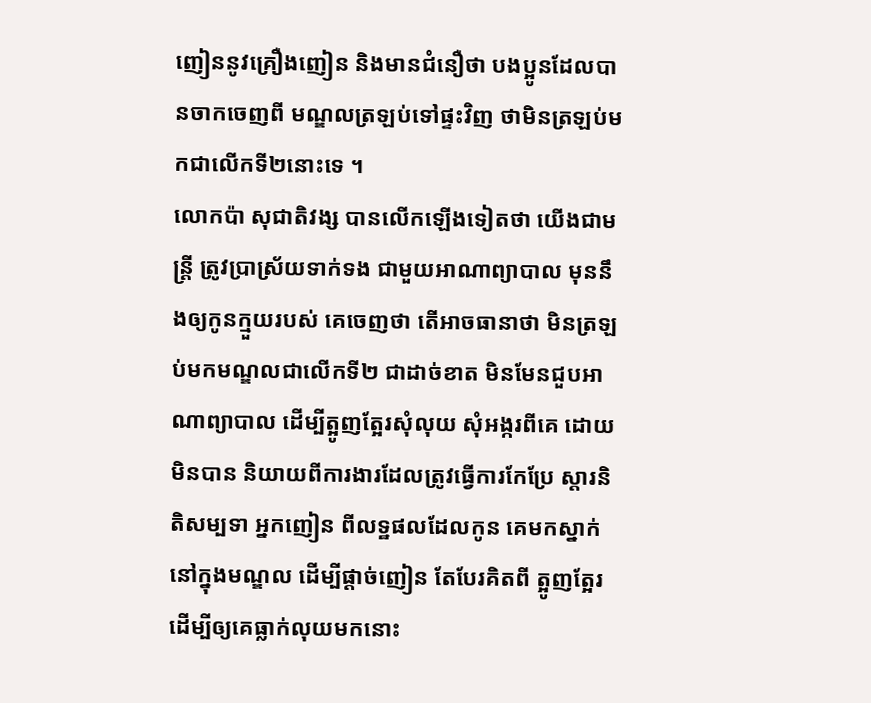ញៀននូវគ្រឿងញៀន និងមានជំនឿថា បងប្អូនដែលបានចាកចេញពី មណ្ឌលត្រឡប់ទៅផ្ទះវិញ ថាមិនត្រឡប់មកជាលើកទី២នោះទេ ។
លោកប៉ា សុជាតិវង្ស បានលើកឡើងទៀតថា យើងជាមន្ត្រី ត្រូវប្រាស្រ័យទាក់ទង ជាមួយអាណាព្យាបាល មុននឹងឲ្យកូនក្មួយរបស់ គេចេញថា តើអាចធានាថា មិនត្រឡប់មកមណ្ឌលជាលើកទី២ ជាដាច់ខាត មិនមែនជួបអាណាព្យាបាល ដើម្បីត្អូញត្អែរសុំលុយ សុំអង្ករពីគេ ដោយមិនបាន និយាយពីការងារដែលត្រូវធ្វើការកែប្រែ ស្តារនិតិសម្បទា អ្នកញៀន ពីលទ្ឋផលដែលកូន គេមកស្នាក់នៅក្នុងមណ្ឌល ដើម្បីផ្តាច់ញៀន តែបែរគិតពី ត្អូញត្អែរ ដើម្បីឲ្យគេធ្លាក់លុយមកនោះ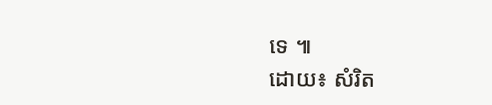ទេ ៕
ដោយ៖ សំរិត